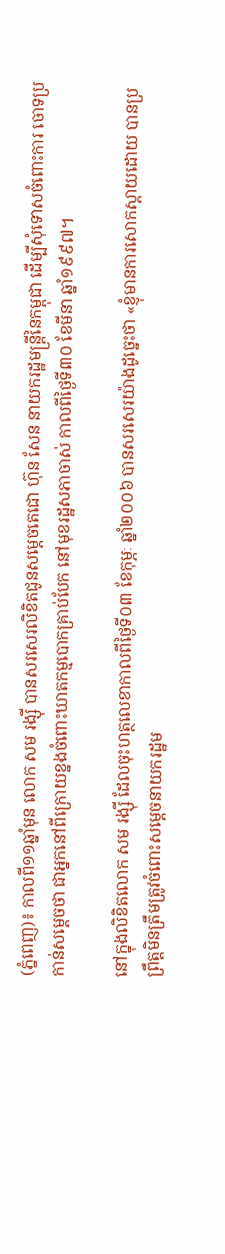(ភ្នំពេញ)៖ កាលពី១១ឆ្នាំមុន លោក សម រង្ស៊ី បានសរសេរលិខិតជូនសម្តេចតេជោ ហ៊ុន សែន នាយករដ្ឋមន្រ្តីនៃកម្ពុជា ដើម្បីសុំទោសចំពោះការ ចោទប្រកាន់សម្តេចថា ជាអ្នកនៅពីក្រោយខ្នងចំពោះឃាតកម្មបោកគ្រាប់បែក នៅមុខរដ្ឋសភាចាស់ កាលពីថ្ងៃទី៣០ ខែមីនា ឆ្នាំ១៩៩៧។

នៅក្នុងលិខិតលោក សម រង្ស៊ី ដែលចុះហត្ថលេខាកាលពីថ្ងៃទី០៣ ខែកុម្ភៈ ឆ្នាំ២០០៦ បានសរសេរយ៉ាងដូច្នេះថា «ខ្ញុំមានការសោកស្តាយដោយ បានប្រព្រឹត្តមិនត្រឹមត្រូវចំពោះសម្តេចនាយករដ្ឋម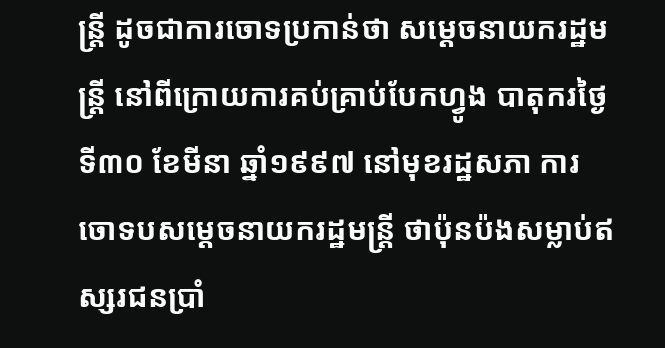ន្រ្តី ដូចជាការចោទប្រកាន់ថា សម្តេចនាយករដ្ឋមន្រ្តី នៅពីក្រោយការគប់គ្រាប់បែកហ្វូង បាតុករថ្ងៃទី៣០ ខែមីនា ឆ្នាំ១៩៩៧ នៅមុខរដ្ឋសភា ការចោទបសម្តេចនាយករដ្ឋមន្រ្តី ថាប៉ុនប៉ងសម្លាប់ឥស្សរជនប្រាំ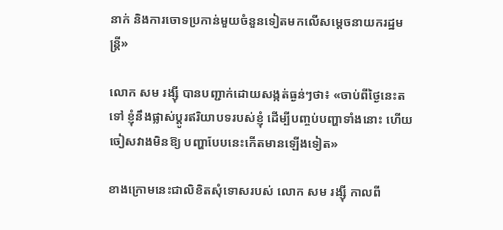នាក់ និងការចោទប្រកាន់មួយចំនួនទៀតមកលើសម្តេចនាយករដ្ឋមន្រ្តី»

លោក សម រង្ស៊ី បានបញ្ជាក់ដោយសង្កត់ធ្ងន់ៗថា៖ «ចាប់ពីថ្ងៃនេះតទៅ ខ្ញុំនឹងផ្លាស់ប្តូរឥរិយាបទរបស់ខ្ញុំ ដើម្បីបញ្ចប់បញ្ហាទាំងនោះ ហើយចៀសវាងមិនឱ្យ បញ្ហាបែបនេះកើតមានឡើងទៀត»

ខាងក្រោមនេះជាលិខិតសុំទោសរបស់ លោក សម រង្ស៊ី កាលពី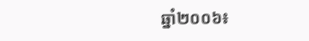ឆ្នាំ២០០៦៖